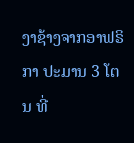ງາຊ້າງຈາກອາຟຣິກາ ປະມານ 3 ໂຕນ ທີ່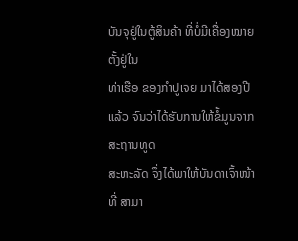ບັນຈຸຢູ່ໃນຕູ້ສິນຄ້າ ທີ່ບໍ່ມີເຄື່ອງໝາຍ ຕັ້ງຢູ່ໃນ
ທ່າເຮືອ ຂອງກຳປູເຈຍ ມາໄດ້ສອງປີແລ້ວ ຈົນວ່າໄດ້ຮັບການໃຫ້ຂໍ້ມູນຈາກ ສະຖານທູດ
ສະຫະລັດ ຈຶ່ງໄດ້ພາໃຫ້ບັນດາເຈົ້າໜ້າທີ່ ສາມາ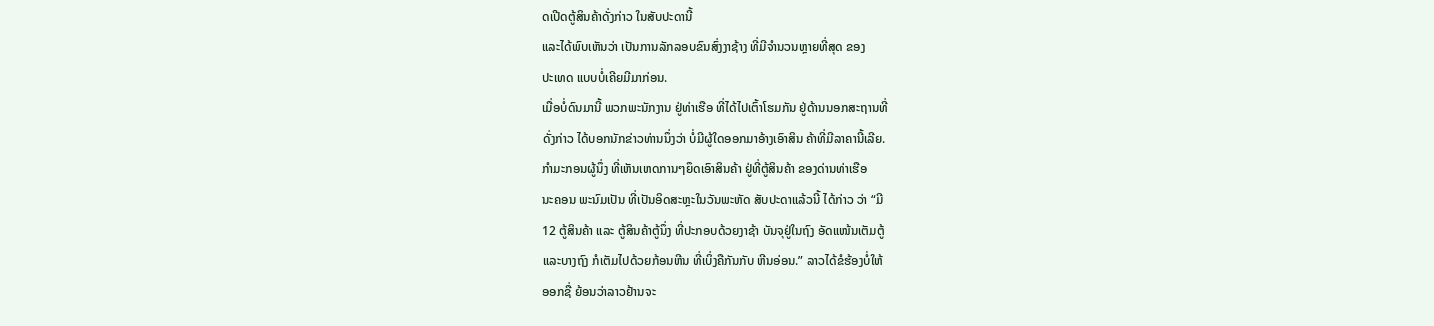ດເປີດຕູ້ສິນຄ້າດັ່ງກ່າວ ໃນສັບປະດານີ້
ແລະໄດ້ພົບເຫັນວ່າ ເປັນການລັກລອບຂົນສົ່ງງາຊ້າງ ທີ່ມີຈຳນວນຫຼາຍທີ່ສຸດ ຂອງ
ປະເທດ ແບບບໍ່ເຄີຍມີມາກ່ອນ.
ເມື່ອບໍ່ດົນມານີ້ ພວກພະນັກງານ ຢູ່ທ່າເຮືອ ທີ່ໄດ້ໄປເຕົ້າໂຮມກັນ ຢູ່ດ້ານນອກສະຖານທີ່
ດັ່ງກ່າວ ໄດ້ບອກນັກຂ່າວທ່ານນຶ່ງວ່າ ບໍ່ມີຜູ້ໃດອອກມາອ້າງເອົາສິນ ຄ້າທີ່ມີລາຄານີ້ເລີຍ.
ກຳມະກອນຜູ້ນຶ່ງ ທີ່ເຫັນເຫດການໆຍຶດເອົາສິນຄ້າ ຢູ່ທີ່ຕູ້ສິນຄ້າ ຂອງດ່ານທ່າເຮືອ
ນະຄອນ ພະນົມເປັນ ທີ່ເປັນອິດສະຫຼະໃນວັນພະຫັດ ສັບປະດາແລ້ວນີ້ ໄດ້ກ່າວ ວ່າ “ມີ
12 ຕູ້ສິນຄ້າ ແລະ ຕູ້ສິນຄ້າຕູ້ນຶ່ງ ທີ່ປະກອບດ້ວຍງາຊ້າ ບັນຈຸຢູ່ໃນຖົງ ອັດແໜ້ນເຕັມຕູ້
ແລະບາງຖົງ ກໍເຕັມໄປດ້ວຍກ້ອນຫີນ ທີ່ເບິ່ງຄືກັນກັບ ຫີນອ່ອນ.” ລາວໄດ້ຂໍຮ້ອງບໍ່ໃຫ້
ອອກຊື່ ຍ້ອນວ່າລາວຢ້ານຈະ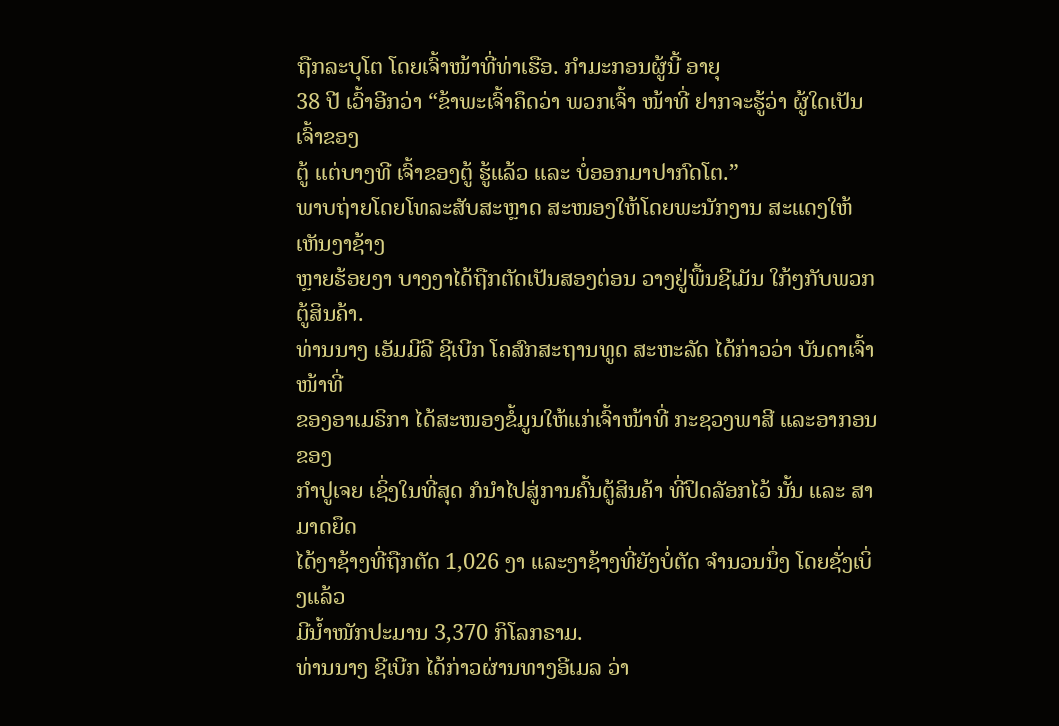ຖືກລະບຸໂຕ ໂດຍເຈົ້າໜ້າທີ່ທ່າເຮືອ. ກຳມະກອນຜູ້ນີ້ ອາຍຸ
38 ປີ ເວົ້າອີກວ່າ “ຂ້າພະເຈົ້າຄຶດວ່າ ພວກເຈົ້າ ໜ້າທີ່ ຢາກຈະຮູ້ວ່າ ຜູ້ໃດເປັນເຈົ້າຂອງ
ຕູ້ ແຕ່ບາງທີ ເຈົ້າຂອງຕູ້ ຮູ້ແລ້ວ ແລະ ບໍ່ອອກມາປາກົດໂຕ.”
ພາບຖ່າຍໂດຍໂທລະສັບສະຫຼາດ ສະໜອງໃຫ້ໂດຍພະນັກງານ ສະແດງໃຫ້ ເຫັນງາຊ້າງ
ຫຼາຍຮ້ອຍງາ ບາງງາໄດ້ຖືກຕັດເປັນສອງຕ່ອນ ວາງຢູ່ພື້ນຊີເມັນ ໃກ້ໆກັບພວກຕູ້ສິນຄ້າ.
ທ່ານນາງ ເອັມມີລີ ຊີເບີກ ໂຄສົກສະຖານທູດ ສະຫະລັດ ໄດ້ກ່າວວ່າ ບັນດາເຈົ້າໜ້າທີ່
ຂອງອາເມຣິກາ ໄດ້ສະໜອງຂໍ້ມູນໃຫ້ແກ່ເຈົ້າໜ້າທີ່ ກະຊວງພາສີ ແລະອາກອນຂອງ
ກຳປູເຈຍ ເຊິ່ງໃນທີ່ສຸດ ກໍນຳໄປສູ່ການຄົ້ນຕູ້ສິນຄ້າ ທີ່ປິດລັອກໄວ້ ນັ້ນ ແລະ ສາມາດຍຶດ
ໄດ້ງາຊ້າງທີ່ຖືກຕັດ 1,026 ງາ ແລະງາຊ້າງທີ່ຍັງບໍ່ຕັດ ຈຳນວນນຶ່ງ ໂດຍຊັ່ງເບິ່ງແລ້ວ
ມີນ້ຳໜັກປະມານ 3,370 ກິໂລກຣາມ.
ທ່ານນາງ ຊີເບີກ ໄດ້ກ່າວຜ່ານທາງອີເມລ ວ່າ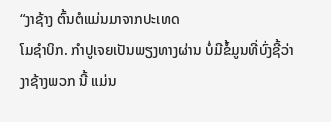“ງາຊ້າງ ຕົ້ນຕໍແມ່ນມາຈາກປະເທດ
ໂມຊຳບິກ. ກຳປູເຈຍເປັນພຽງທາງຜ່ານ ບໍ່ມີຂໍ້ມູນທີ່ບົ່ງຊີ້ວ່າ ງາຊ້າງພວກ ນີ້ ແມ່ນ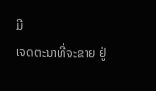ມີ
ເຈດຕະນາທີ່ຈະຂາຍ ຢູ່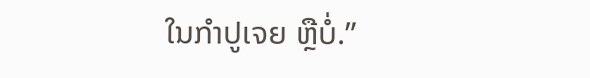ໃນກຳປູເຈຍ ຫຼືບໍ່.”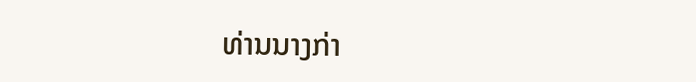ທ່ານນາງກ່າ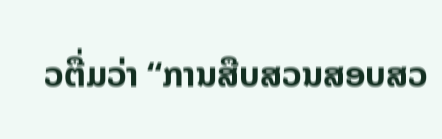ວຕື່ມວ່າ “ການສືບສວນສອບສວ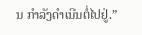ນ ກຳລັງດຳເນີນຕໍ່ໄປຢູ່.”